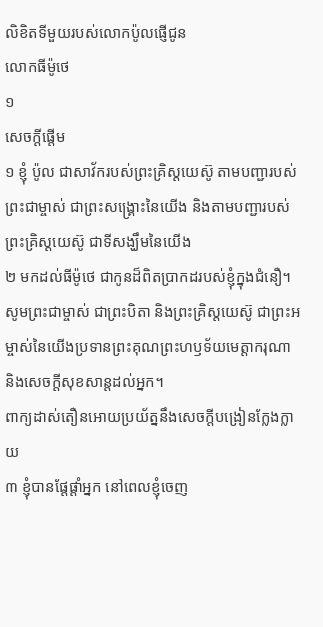លិខិតទីមួយរបស់លោកប៉ូលផ្ញើជូន
លោកធីម៉ូថេ
១
សេចក្ដីផ្ដើម
១ ខ្ញុំ ប៉ូល ជាសាវ័ករបស់ព្រះគ្រិស្ដយេស៊ូ តាមបញ្ជារបស់ព្រះជាម្ចាស់ ជាព្រះសង្គ្រោះនៃយើង និងតាមបញ្ជារបស់ព្រះគ្រិស្ដយេស៊ូ ជាទីសង្ឃឹមនៃយើង
២ មកដល់ធីម៉ូថេ ជាកូនដ៏ពិតប្រាកដរបស់ខ្ញុំក្នុងជំនឿ។ សូមព្រះជាម្ចាស់ ជាព្រះបិតា និងព្រះគ្រិស្ដយេស៊ូ ជាព្រះអម្ចាស់នៃយើងប្រទានព្រះគុណព្រះហឫទ័យមេត្តាករុណា និងសេចក្ដីសុខសាន្តដល់អ្នក។
ពាក្យដាស់តឿនអោយប្រយ័ត្ននឹងសេចក្ដីបង្រៀនក្លែងក្លាយ
៣ ខ្ញុំបានផ្ដែផ្ដាំអ្នក នៅពេលខ្ញុំចេញ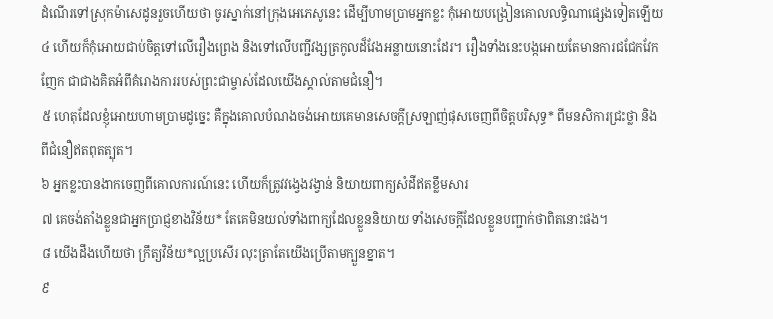ដំណើរទៅស្រុកម៉ាសេដូនរួចហើយថា ចូរស្នាក់នៅក្រុងអេភេសូនេះ ដើម្បីហាមប្រាមអ្នកខ្លះ កុំអោយបង្រៀនគោលលទ្ធិណាផ្សេងទៀតឡើយ
៤ ហើយក៏កុំអោយជាប់ចិត្តទៅលើរឿងព្រេង និងទៅលើបញ្ជីវង្សត្រកូលដ៏វែងអន្លាយនោះដែរ។ រឿងទាំងនេះបង្កអោយតែមានការជជែកវែកញែក ជាជាងគិតអំពីគំរោងការរបស់ព្រះជាម្ចាស់ដែលយើងស្គាល់តាមជំនឿ។
៥ ហេតុដែលខ្ញុំអោយហាមប្រាមដូច្នេះ គឺក្នុងគោលបំណងចង់អោយគេមានសេចក្ដីស្រឡាញ់ផុសចេញពីចិត្តបរិសុទ្ធ* ពីមនសិការជ្រះថ្លា និងពីជំនឿឥតពុតត្បុត។
៦ អ្នកខ្លះបានងាកចេញពីគោលការណ៍នេះ ហើយក៏ត្រូវវង្វេងវង្វាន់ និយាយពាក្យសំដីឥតខ្លឹមសារ
៧ គេចង់តាំងខ្លួនជាអ្នកប្រាជ្ញខាងវិន័យ* តែគេមិនយល់ទាំងពាក្យដែលខ្លួននិយាយ ទាំងសេចក្ដីដែលខ្លួនបញ្ជាក់ថាពិតនោះផង។
៨ យើងដឹងហើយថា ក្រឹត្យវិន័យ*ល្អប្រសើរ លុះត្រាតែយើងប្រើតាមក្បួនខ្នាត។
៩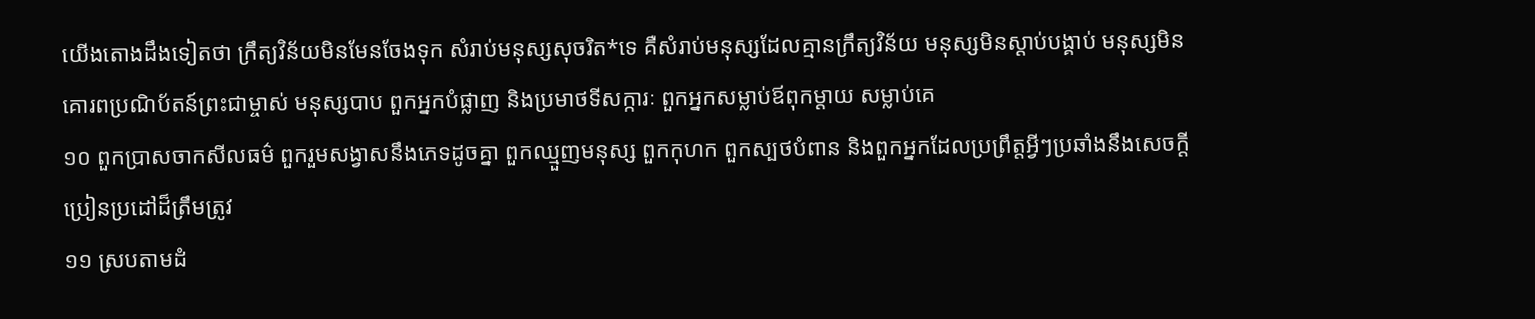យើងតោងដឹងទៀតថា ក្រឹត្យវិន័យមិនមែនចែងទុក សំរាប់មនុស្សសុចរិត*ទេ គឺសំរាប់មនុស្សដែលគ្មានក្រឹត្យវិន័យ មនុស្សមិនស្ដាប់បង្គាប់ មនុស្សមិនគោរពប្រណិប័តន៍ព្រះជាម្ចាស់ មនុស្សបាប ពួកអ្នកបំផ្លាញ និងប្រមាថទីសក្ការៈ ពួកអ្នកសម្លាប់ឪពុកម្ដាយ សម្លាប់គេ
១០ ពួកប្រាសចាកសីលធម៌ ពួករួមសង្វាសនឹងភេទដូចគ្នា ពួកឈ្មួញមនុស្ស ពួកកុហក ពួកស្បថបំពាន និងពួកអ្នកដែលប្រព្រឹត្តអ្វីៗប្រឆាំងនឹងសេចក្ដីប្រៀនប្រដៅដ៏ត្រឹមត្រូវ
១១ ស្របតាមដំ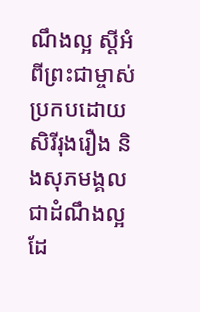ណឹងល្អ ស្ដីអំពីព្រះជាម្ចាស់ប្រកបដោយសិរីរុងរឿង និងសុភមង្គលជាដំណឹងល្អ ដែ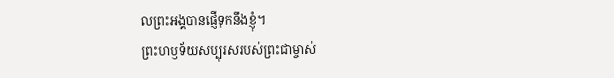លព្រះអង្គបានផ្ញើទុកនឹងខ្ញុំ។
ព្រះហឫទ័យសប្បុរសរបស់ព្រះជាម្ចាស់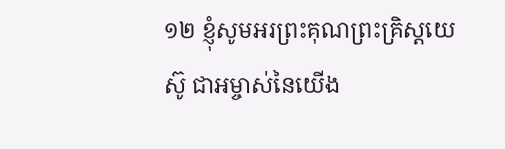១២ ខ្ញុំសូមអរព្រះគុណព្រះគ្រិស្ដយេស៊ូ ជាអម្ចាស់នៃយើង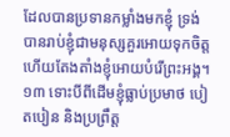ដែលបានប្រទានកម្លាំងមកខ្ញុំ ទ្រង់បានរាប់ខ្ញុំជាមនុស្សគួរអោយទុកចិត្ត ហើយតែងតាំងខ្ញុំអោយបំរើព្រះអង្គ។
១៣ ទោះបីពីដើមខ្ញុំធ្លាប់ប្រមាថ បៀតបៀន និងប្រព្រឹត្ត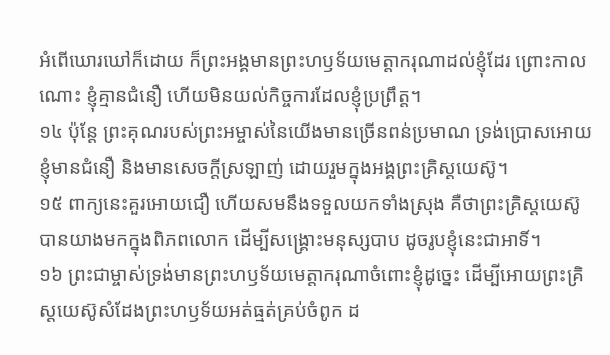អំពើឃោរឃៅក៏ដោយ ក៏ព្រះអង្គមានព្រះហឫទ័យមេត្តាករុណាដល់ខ្ញុំដែរ ព្រោះកាលណោះ ខ្ញុំគ្មានជំនឿ ហើយមិនយល់កិច្ចការដែលខ្ញុំប្រព្រឹត្ត។
១៤ ប៉ុន្តែ ព្រះគុណរបស់ព្រះអម្ចាស់នៃយើងមានច្រើនពន់ប្រមាណ ទ្រង់ប្រោសអោយខ្ញុំមានជំនឿ និងមានសេចក្ដីស្រឡាញ់ ដោយរួមក្នុងអង្គព្រះគ្រិស្ដយេស៊ូ។
១៥ ពាក្យនេះគួរអោយជឿ ហើយសមនឹងទទួលយកទាំងស្រុង គឺថាព្រះគ្រិស្ដយេស៊ូបានយាងមកក្នុងពិភពលោក ដើម្បីសង្គ្រោះមនុស្សបាប ដូចរូបខ្ញុំនេះជាអាទិ៍។
១៦ ព្រះជាម្ចាស់ទ្រង់មានព្រះហឫទ័យមេត្តាករុណាចំពោះខ្ញុំដូច្នេះ ដើម្បីអោយព្រះគ្រិស្ដយេស៊ូសំដែងព្រះហឫទ័យអត់ធ្មត់គ្រប់ចំពូក ដ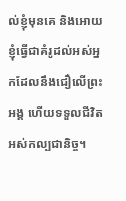ល់ខ្ញុំមុនគេ និងអោយខ្ញុំធ្វើជាគំរូដល់អស់អ្នកដែលនឹងជឿលើព្រះអង្គ ហើយទទួលជីវិតអស់កល្បជានិច្ច។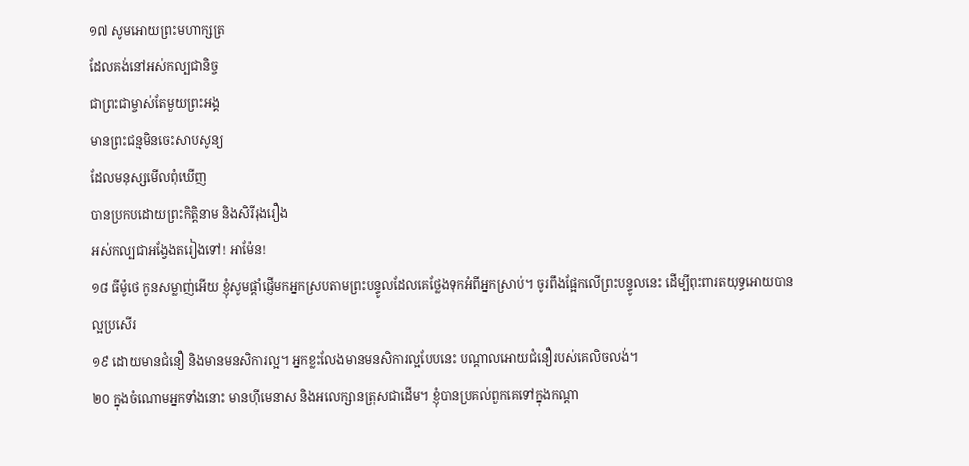១៧ សូមអោយព្រះមហាក្សត្រ
ដែលគង់នៅអស់កល្បជានិច្ច
ជាព្រះជាម្ចាស់តែមួយព្រះអង្គ
មានព្រះជន្មមិនចេះសាបសូន្យ
ដែលមនុស្សមើលពុំឃើញ
បានប្រកបដោយព្រះកិត្តិនាម និងសិរីរុងរឿង
អស់កល្បជាអង្វែងតរៀងទៅ! អាម៉ែន!
១៨ ធីម៉ូថេ កូនសម្លាញ់អើយ ខ្ញុំសូមផ្ដាំផ្ញើមកអ្នកស្របតាមព្រះបន្ទូលដែលគេថ្លែងទុកអំពីអ្នកស្រាប់។ ចូរពឹងផ្អែកលើព្រះបន្ទូលនេះ ដើម្បីពុះពារតយុទ្ធអោយបានល្អប្រសើរ
១៩ ដោយមានជំនឿ និងមានមនសិការល្អ។ អ្នកខ្លះលែងមានមនសិការល្អបែបនេះ បណ្ដាលអោយជំនឿរបស់គេលិចលង់។
២០ ក្នុងចំណោមអ្នកទាំងនោះ មានហ៊ីមេនាស និងអលេក្សានត្រុសជាដើម។ ខ្ញុំបានប្រគល់ពួកគេទៅក្នុងកណ្ដា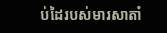ប់ដៃរបស់មារសាតាំ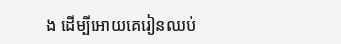ង ដើម្បីអោយគេរៀនឈប់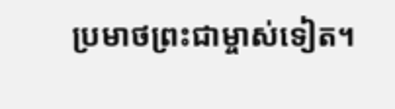ប្រមាថព្រះជាម្ចាស់ទៀត។